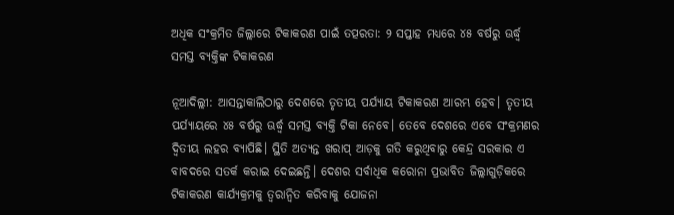ଅଧିକ ସଂକ୍ରମିତ ଜିଲ୍ଲାରେ ଟିକାକରଣ ପାଇଁ ତତ୍ପରତା: ୨ ସପ୍ତାହ ମଧ୍ୟରେ ୪୫ ବର୍ଷରୁ ଊର୍ଦ୍ଧ୍ବ ସମସ୍ତ ବ୍ୟକ୍ତିଙ୍କ ଟିକାକରଣ

ନୂଆଦିଲ୍ଲୀ: ଆସନ୍ତାକାଲିଠାରୁ ଦେଶରେ ତୃତୀୟ ପର୍ଯ୍ୟାୟ ଟିକାକରଣ ଆରମ୍ଭ ହେବ। ତୃତୀୟ ପର୍ଯ୍ୟାୟରେ ୪୫ ବର୍ଷରୁ ଊର୍ଦ୍ଧ୍ବ ସମସ୍ତ ବ୍ୟକ୍ତି ଟିକା ନେବେ। ତେବେ ଦେଶରେ ଏବେ ସଂକ୍ରମଣର ଦ୍ବିତୀୟ ଲହର ବ୍ୟାପିଛି। ସ୍ଥିତି ଅତ୍ୟନ୍ତ ଖରାପ୍‌ ଆଡ଼କୁ ଗତି କରୁଥିବାରୁ ‌କେନ୍ଦ୍ର ସରକାର ଏ ବାବଦରେ ସତର୍କ କରାଇ ଦେଇଛନ୍ତି। ଦେଶର ସର୍ବାଧିକ କରୋନା ପ୍ରଭାବିତ ଜିଲ୍ଲାଗୁଡ଼ିକରେ ଟିକାକରଣ କାର୍ଯ୍ୟକ୍ରମକୁ ତ୍ବରାନ୍ବିତ କରିବାକୁ ଯୋଜନା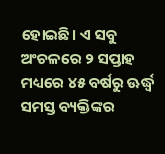ହୋଇଛି। ଏ ସବୁ ଅଂଚଳରେ ୨ ସପ୍ତାହ ମଧ୍ୟରେ ୪୫ ବର୍ଷରୁ ଊର୍ଦ୍ଧ୍ବ ସମସ୍ତ ବ୍ୟକ୍ତିଙ୍କର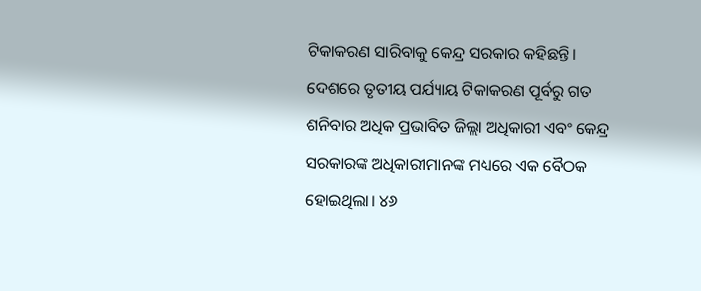ଟିକାକରଣ ସାରିବାକୁ କେନ୍ଦ୍ର ସରକାର କହିଛନ୍ତି। ଦେଶରେ ତୃତୀୟ ପର୍ଯ୍ୟାୟ ଟିକାକରଣ ପୂର୍ବରୁ ଗତ ଶନିବାର ଅଧିକ ପ୍ରଭାବିତ ଜିଲ୍ଲା ଅଧିକାରୀ ଏବଂ କେନ୍ଦ୍ର ସରକାରଙ୍କ ଅଧିକାରୀମାନଙ୍କ ମଧ୍ୟରେ ଏକ ବୈଠକ ହୋଇଥିଲା। ୪୬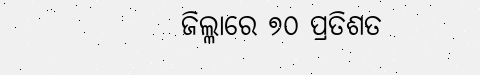ଜିଲ୍ଳାରେ ୭୦ ପ୍ରତିଶତ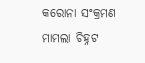କରୋନା ସଂକ୍ରମଣ ମାମଲା ଚିହ୍ନଟ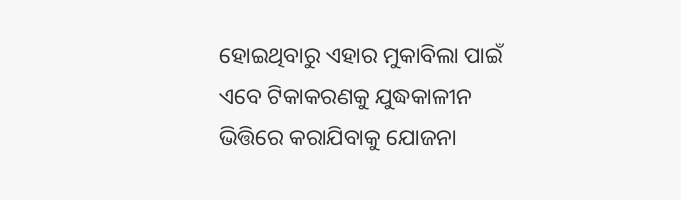ହୋଇଥିବାରୁ ଏହାର ମୁକାବିଲା ପାଇଁ ଏବେ ଟିକାକରଣକୁ ଯୁଦ୍ଧକାଳୀନ ଭିତ୍ତିରେ କରାଯିବାକୁ ଯୋଜନା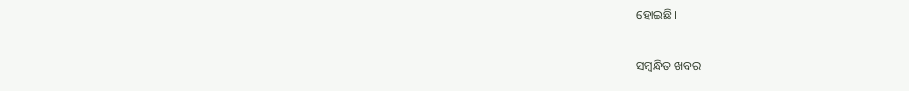ହୋଇଛି।

ସମ୍ବନ୍ଧିତ ଖବର